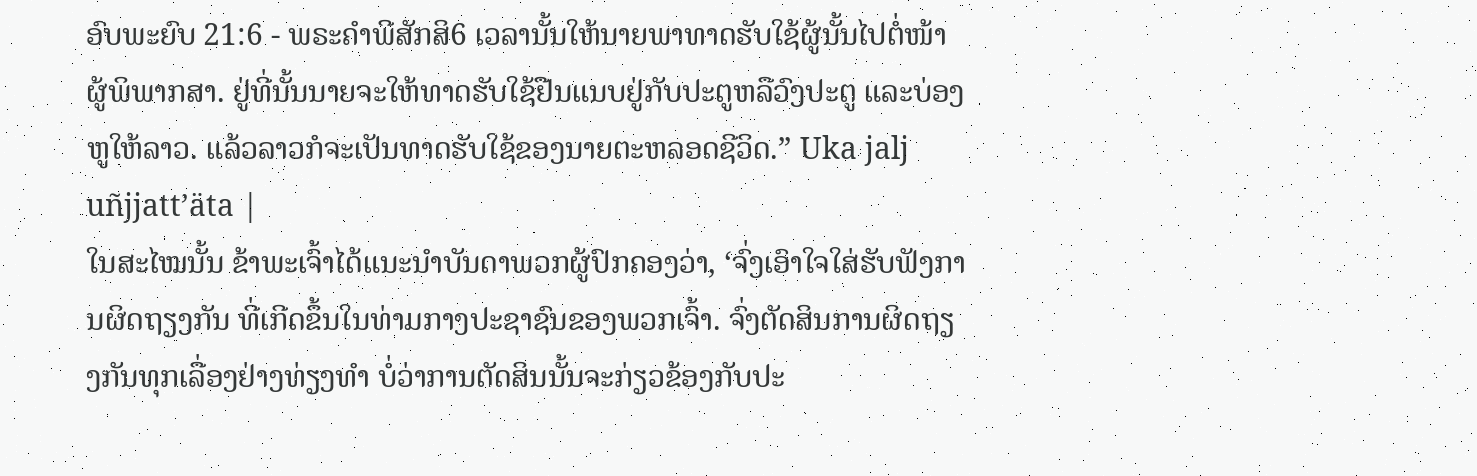ອົບພະຍົບ 21:6 - ພຣະຄຳພີສັກສິ6 ເວລານັ້ນໃຫ້ນາຍພາທາດຮັບໃຊ້ຜູ້ນັ້ນໄປຕໍ່ໜ້າຜູ້ພິພາກສາ. ຢູ່ທີ່ນັ້ນນາຍຈະໃຫ້ທາດຮັບໃຊ້ຢືນແນບຢູ່ກັບປະຕູຫລືວົງປະຕູ ແລະບ່ອງຫູໃຫ້ລາວ. ແລ້ວລາວກໍຈະເປັນທາດຮັບໃຊ້ຂອງນາຍຕະຫລອດຊີວິດ.” Uka jalj uñjjattʼäta |
ໃນສະໄໝນັ້ນ ຂ້າພະເຈົ້າໄດ້ແນະນຳບັນດາພວກຜູ້ປົກຄອງວ່າ, ‘ຈົ່ງເອົາໃຈໃສ່ຮັບຟັງການຜິດຖຽງກັນ ທີ່ເກີດຂຶ້ນໃນທ່າມກາງປະຊາຊົນຂອງພວກເຈົ້າ. ຈົ່ງຕັດສິນການຜິດຖຽງກັນທຸກເລື່ອງຢ່າງທ່ຽງທຳ ບໍ່ວ່າການຕັດສິນນັ້ນຈະກ່ຽວຂ້ອງກັບປະ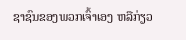ຊາຊົນຂອງພວກເຈົ້າເອງ ຫລືກ່ຽວ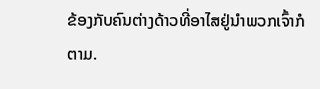ຂ້ອງກັບຄົນຕ່າງດ້າວທີ່ອາໄສຢູ່ນຳພວກເຈົ້າກໍຕາມ.